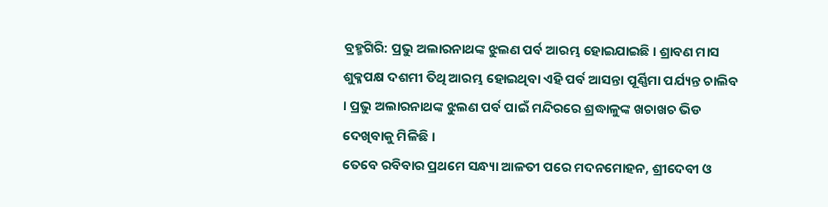ବ୍ରହ୍ମଗିରି: ପ୍ରଭୁ ଅଲାରନାଥଙ୍କ ଝୁଲଣ ପର୍ବ ଆରମ୍ଭ ହୋଇଯାଇଛି । ଶ୍ରାବଣ ମାସ ଶୁକ୍ଳପକ୍ଷ ଦଶମୀ ତିଥି ଆରମ୍ଭ ହୋଇଥିବା ଏହି ପର୍ବ ଆସନ୍ତା ପୂର୍ଣ୍ଣିମା ପର୍ଯ୍ୟନ୍ତ ଚାଲିବ । ପ୍ରଭୁ ଅଲାରନାଥଙ୍କ ଝୁଲଣ ପର୍ବ ପାଇଁ ମନ୍ଦିରରେ ଶ୍ରଦ୍ଧାଳୁଙ୍କ ଖଚାଖଚ ଭିଡ ଦେଖିବାକୁ ମିଳିଛି ।
ତେବେ ରବିବାର ପ୍ରଥମେ ସନ୍ଧ୍ୟା ଆଳତୀ ପରେ ମଦନମୋହନ, ଶ୍ରୀଦେବୀ ଓ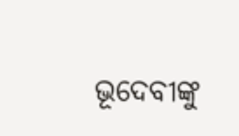ଭୂଦେବୀଙ୍କୁ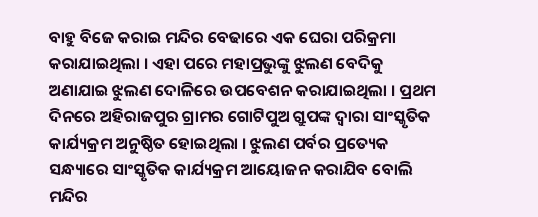ବାହୁ ବିଜେ କରାଇ ମନ୍ଦିର ବେଢାରେ ଏକ ଘେରା ପରିକ୍ରମା କରାଯାଇଥିଲା । ଏହା ପରେ ମହାପ୍ରଭୁଙ୍କୁ ଝୁଲଣ ବେଦିକୁ ଅଣାଯାଇ ଝୁଲଣ ଦୋଳିରେ ଉପବେଶନ କରାଯାଇଥିଲା । ପ୍ରଥମ ଦିନରେ ଅହିରାଜପୁର ଗ୍ରାମର ଗୋଟିପୁଅ ଗ୍ରୁପଙ୍କ ଦ୍ଵାରା ସାଂସ୍କୃତିକ କାର୍ଯ୍ୟକ୍ରମ ଅନୁଷ୍ଠିତ ହୋଇଥିଲା । ଝୁଲଣ ପର୍ବର ପ୍ରତ୍ୟେକ ସନ୍ଧ୍ୟାରେ ସାଂସ୍କୃତିକ କାର୍ଯ୍ୟକ୍ରମ ଆୟୋଜନ କରାଯିବ ବୋଲି ମନ୍ଦିର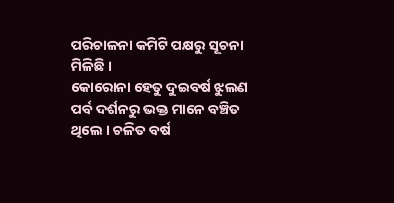ପରିଚାଳନା କମିଟି ପକ୍ଷରୁ ସୂଚନା ମିଳିଛି ।
କୋରୋନା ହେତୁ ଦୁଇବର୍ଷ ଝୁଲଣ ପର୍ବ ଦର୍ଶନରୁ ଭକ୍ତ ମାନେ ବଞ୍ଚିତ ଥିଲେ । ଚଳିତ ବର୍ଷ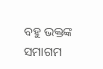ବହୁ ଭକ୍ତଙ୍କ ସମାଗମ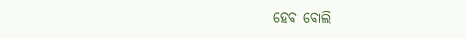ହେବ ବୋଲି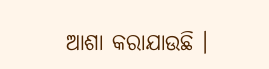ଆଶା କରାଯାଉଛି ।